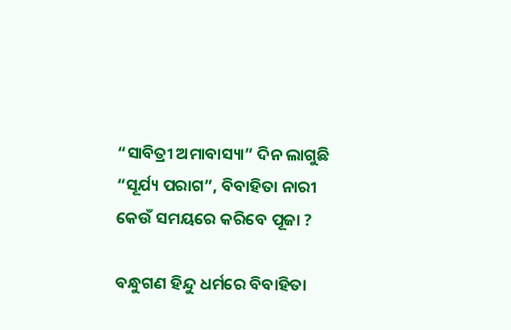“ସାବିତ୍ରୀ ଅମାବାସ୍ୟା” ଦିନ ଲାଗୁଛି “ସୂର୍ଯ୍ୟ ପରାଗ”, ବିବାହିତା ନାରୀ କେଉଁ ସମୟରେ କରିବେ ପୂଜା ?

ବନ୍ଧୁଗଣ ହିନ୍ଦୁ ଧର୍ମରେ ବିବାହିତା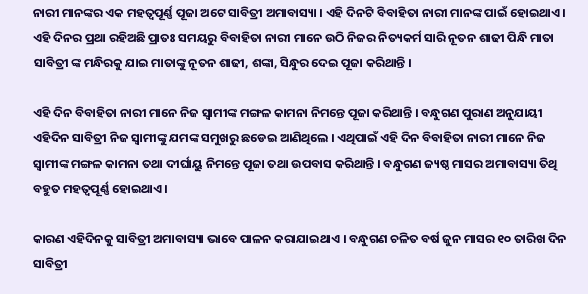ନାରୀ ମାନଙ୍କର ଏକ ମହତ୍ଵପୂର୍ଣ୍ଣ ପୂଜା ଅଟେ ସାବିତ୍ରୀ ଅମାବାସ୍ୟା । ଏହି ଦିନଟି ବିବାହିତା ନାରୀ ମାନଙ୍କ ପାଇଁ ହୋଇଥାଏ । ଏହି ଦିନର ପ୍ରଥା ରହିଅଛି ପ୍ରାତଃ ସମୟରୁ ବିବାହିତା ନାରୀ ମାନେ ଉଠି ନିଜର ନିତ୍ୟକର୍ମ ସାରି ନୂତନ ଶାଢୀ ପିନ୍ଧି ମାତା ସାବିତ୍ରୀ ଙ୍କ ମନ୍ଧିରକୁ ଯାଇ ମାତାଙ୍କୁ ନୂତନ ଶାଢୀ, ଶଙ୍କା, ସିନ୍ଧୁର ଦେଇ ପୂଜା କରିଥାନ୍ତି ।

ଏହି ଦିନ ବିବାହିତା ନାରୀ ମାନେ ନିଜ ସ୍ୱାମୀଙ୍କ ମଙ୍ଗଳ କାମନା ନିମନ୍ତେ ପୂଜା କରିଥାନ୍ତି । ବନ୍ଧୁଗଣ ପୁରାଣ ଅନୁଯାୟୀ ଏହିଦିନ ସାବିତ୍ରୀ ନିଜ ସ୍ଵାମୀଙ୍କୁ ଯମଙ୍କ ସମୁଖରୁ ଛଡେଇ ଆଣିଥିଲେ । ଏଥିପାଇଁ ଏହି ଦିନ ବିବାହିତା ନାରୀ ମାନେ ନିଜ ସ୍ୱାମୀଙ୍କ ମଙ୍ଗଳ କାମନା ତଥା ଦୀର୍ଘାୟୁ ନିମନ୍ତେ ପୂଜା ତଥା ଉପବାସ କରିଥାନ୍ତି । ବନ୍ଧୁଗଣ ଜ୍ୟଷ୍ଠ ମାସର ଅମାବାସ୍ୟା ତିଥି ବହୁତ ମହତ୍ଵପୂର୍ଣ୍ଣ ହୋଇଥାଏ ।

କାରଣ ଏହିଦିନକୁ ସାବିତ୍ରୀ ଅମାବାସ୍ୟା ଭାବେ ପାଳନ କରାଯାଇଥାଏ । ବନ୍ଧୁଗଣ ଚଳିତ ବର୍ଷ ଜୁନ ମାସର ୧୦ ତାରିଖ ଦିନ ସାବିତ୍ରୀ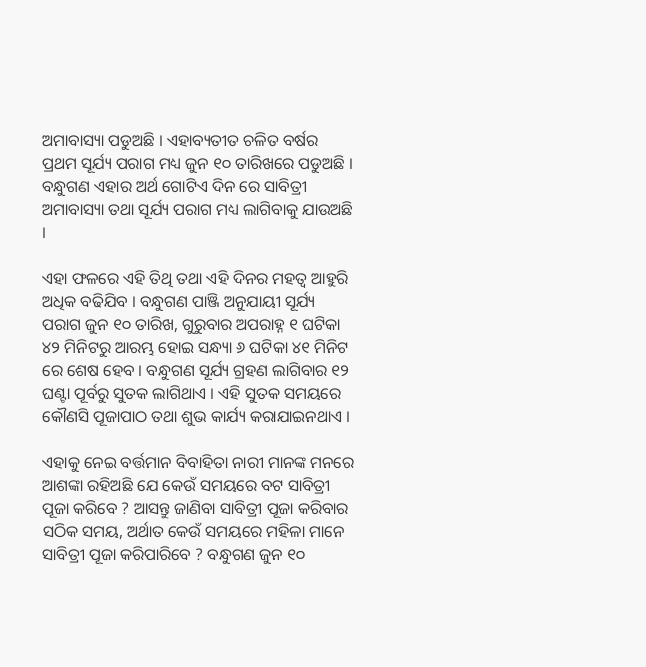ଅମାବାସ୍ୟା ପଡୁଅଛି । ଏହାବ୍ୟତୀତ ଚଳିତ ବର୍ଷର ପ୍ରଥମ ସୂର୍ଯ୍ୟ ପରାଗ ମଧ୍ୟ ଜୁନ ୧୦ ତାରିଖରେ ପଡୁଅଛି । ବନ୍ଧୁଗଣ ଏହାର ଅର୍ଥ ଗୋଟିଏ ଦିନ ରେ ସାବିତ୍ରୀ ଅମାବାସ୍ୟା ତଥା ସୂର୍ଯ୍ୟ ପରାଗ ମଧ୍ୟ ଲାଗିବାକୁ ଯାଉଅଛି ।

ଏହା ଫଳରେ ଏହି ତିଥି ତଥା ଏହି ଦିନର ମହତ୍ଵ ଆହୁରି ଅଧିକ ବଢିଯିବ । ବନ୍ଧୁଗଣ ପାଞ୍ଜି ଅନୁଯାୟୀ ସୂର୍ଯ୍ୟ ପରାଗ ଜୁନ ୧୦ ତାରିଖ, ଗୁରୁବାର ଅପରାହ୍ନ ୧ ଘଟିକା ୪୨ ମିନିଟରୁ ଆରମ୍ଭ ହୋଇ ସନ୍ଧ୍ୟା ୬ ଘଟିକା ୪୧ ମିନିଟ ରେ ଶେଷ ହେବ । ବନ୍ଧୁଗଣ ସୂର୍ଯ୍ୟ ଗ୍ରହଣ ଲାଗିବାର ୧୨ ଘଣ୍ଟା ପୂର୍ବରୁ ସୁତକ ଲାଗିଥାଏ । ଏହି ସୁତକ ସମୟରେ କୌଣସି ପୂଜାପାଠ ତଥା ଶୁଭ କାର୍ଯ୍ୟ କରାଯାଇନଥାଏ ।

ଏହାକୁ ନେଇ ବର୍ତ୍ତମାନ ବିବାହିତା ନାରୀ ମାନଙ୍କ ମନରେ ଆଶଙ୍କା ରହିଅଛି ଯେ କେଉଁ ସମୟରେ ବଟ ସାବିତ୍ରୀ ପୂଜା କରିବେ ? ଆସନ୍ତୁ ଜାଣିବା ସାବିତ୍ରୀ ପୂଜା କରିବାର ସଠିକ ସମୟ, ଅର୍ଥାତ କେଉଁ ସମୟରେ ମହିଳା ମାନେ ସାବିତ୍ରୀ ପୂଜା କରିପାରିବେ ? ବନ୍ଧୁଗଣ ଜୁନ ୧୦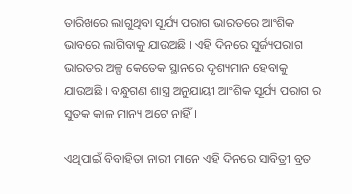ତାରିଖରେ ଲାଗୁଥିବା ସୂର୍ଯ୍ୟ ପରାଗ ଭାରତରେ ଆଂଶିକ ଭାବରେ ଲାଗିବାକୁ ଯାଉଅଛି । ଏହି ଦିନରେ ସୁର୍ଜ୍ୟପରାଗ ଭାରତର ଅଳ୍ପ କେତେକ ସ୍ଥାନରେ ଦୃଶ୍ୟମାନ ହେବାକୁ ଯାଉଅଛି । ବନ୍ଧୁଗଣ ଶାସ୍ତ୍ର ଅନୁଯାୟୀ ଆଂଶିକ ସୂର୍ଯ୍ୟ ପରାଗ ର ସୁତକ କାଳ ମାନ୍ୟ ଅଟେ ନାହିଁ ।

ଏଥିପାଇଁ ବିବାହିତା ନାରୀ ମାନେ ଏହି ଦିନରେ ସାବିତ୍ରୀ ବ୍ରତ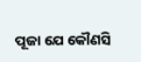ପୂଜା ଯେ କୌଣସି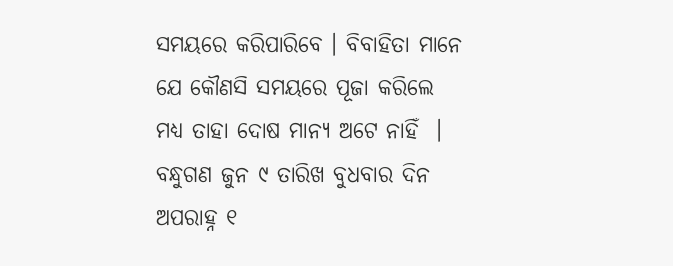ସମୟରେ କରିପାରିବେ । ବିବାହିତା ମାନେ ଯେ କୌଣସି ସମୟରେ ପୂଜା କରିଲେ ମଧ୍ୟ ତାହା ଦୋଷ ମାନ୍ୟ ଅଟେ ନାହିଁ  । ବନ୍ଧୁଗଣ ଜୁନ ୯ ତାରିଖ ବୁଧବାର ଦିନ ଅପରାହ୍ନ ୧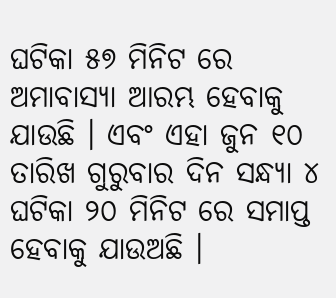ଘଟିକା ୫୭ ମିନିଟ ରେ ଅମାବାସ୍ୟା ଆରମ୍ଭ ହେବାକୁ ଯାଉଛି । ଏବଂ ଏହା ଜୁନ ୧୦ ତାରିଖ ଗୁରୁବାର ଦିନ ସନ୍ଧ୍ୟା ୪ ଘଟିକା ୨୦ ମିନିଟ ରେ ସମାପ୍ତ ହେବାକୁ ଯାଉଅଛି ।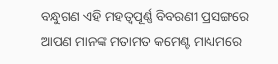ବନ୍ଧୁଗଣ ଏହି ମହତ୍ଵପୂର୍ଣ୍ଣ ବିବରଣୀ ପ୍ରସଙ୍ଗରେ  ଆପଣ ମାନଙ୍କ ମତାମତ କମେଣ୍ଟ ମାଧ୍ୟମରେ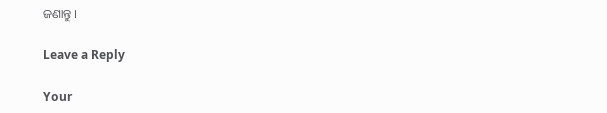ଜଣାନ୍ତୁ ।

Leave a Reply

Your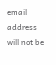email address will not be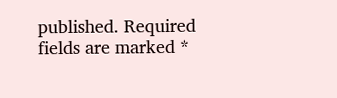published. Required fields are marked *